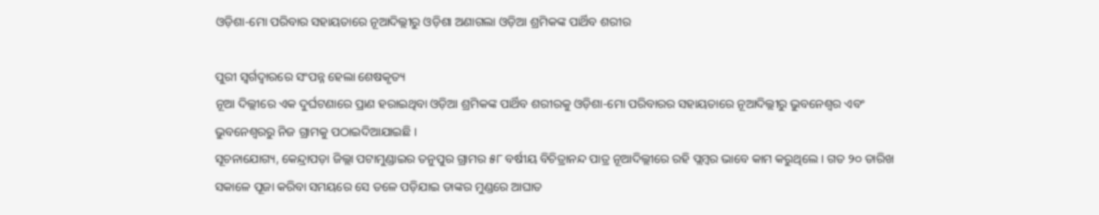ଓଡ଼ିଶା-ମୋ ପରିବାର ସହାୟତାରେ ନୂଆଦିଲ୍ଲୀରୁ ଓଡ଼ିଶା ଅଣାଗଲା ଓଡ଼ିଆ ଶ୍ରମିକଙ୍କ ପାର୍ଥିବ ଶରୀର

ପୁରୀ ସ୍ୱର୍ଗଦ୍ୱାରରେ ସଂପନ୍ନ ହେଲା ଶେଷକୃତ୍ୟ
ନୂଆ ଦିଲ୍ଲୀରେ ଏକ ଦୁର୍ଘଟଣାରେ ପ୍ରାଣ ହରାଇଥିବା ଓଡ଼ିଆ ଶ୍ରମିକଙ୍କ ପାର୍ଥିବ ଶରୀରକୁ ଓଡ଼ିଶା-ମୋ ପରିବାରର ସହାୟତାରେ ନୂଆଦିଲ୍ଲୀରୁ ଭୁବନେଶ୍ୱର ଏବଂ ଭୁବନେଶ୍ୱରରୁ ନିଜ ଗ୍ରାମକୁ ପଠାଇଦିଆଯାଇଛି ।
ସୂଚନାଯୋଗ୍ୟ, କେନ୍ଦ୍ରାପଡ଼ା ଜିଲ୍ଲା ପଟାମୁଣ୍ଡାଇର ତନୁପୁର ଗ୍ରାମର ୫୮ ବର୍ଷୀୟ ବିଚିତ୍ରାନନ୍ଦ ପାତ୍ର ନୂଆଦିଲ୍ଲୀରେ ରହି ପ୍ଲମ୍ବର ଭାବେ କାମ କରୁଥିଲେ । ଗତ ୨୦ ତାରିଖ ସକାଳେ ପୂଜା କରିବା ସମୟରେ ସେ ତଳେ ପଡ଼ିଯାଇ ତାଙ୍କର ମୁଣ୍ଡରେ ଆଘାତ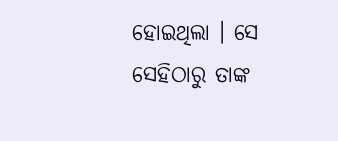ହୋଇଥିଲା । ସେ ସେହିଠାରୁ ତାଙ୍କ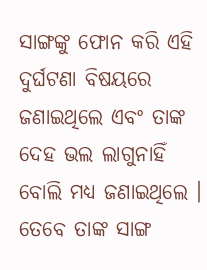ସାଙ୍ଗଙ୍କୁ ଫୋନ କରି ଏହି ଦୁର୍ଘଟଣା ବିଷୟରେ ଜଣାଇଥିଲେ ଏବଂ ତାଙ୍କ ଦେହ ଭଲ ଲାଗୁନାହିଁ ବୋଲି ମଧ୍ୟ ଜଣାଇଥିଲେ । ତେବେ ତାଙ୍କ ସାଙ୍ଗ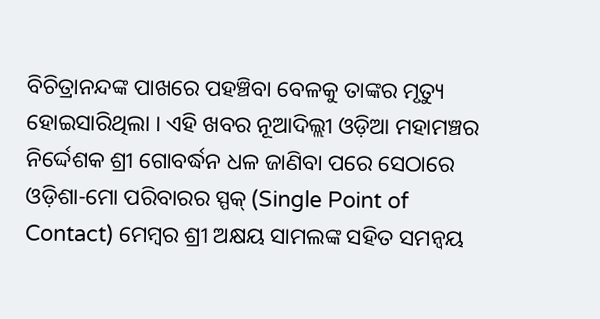ବିଚିତ୍ରାନନ୍ଦଙ୍କ ପାଖରେ ପହଞ୍ଚିବା ବେଳକୁ ତାଙ୍କର ମୃତ୍ୟୁ ହୋଇସାରିଥିଲା । ଏହି ଖବର ନୂଆଦିଲ୍ଲୀ ଓଡ଼ିଆ ମହାମଞ୍ଚର ନିର୍ଦ୍ଦେଶକ ଶ୍ରୀ ଗୋବର୍ଦ୍ଧନ ଧଳ ଜାଣିବା ପରେ ସେଠାରେ ଓଡ଼ିଶା-ମୋ ପରିବାରର ସ୍ପକ୍ (Single Point of Contact) ମେମ୍ବର ଶ୍ରୀ ଅକ୍ଷୟ ସାମଲଙ୍କ ସହିତ ସମନ୍ୱୟ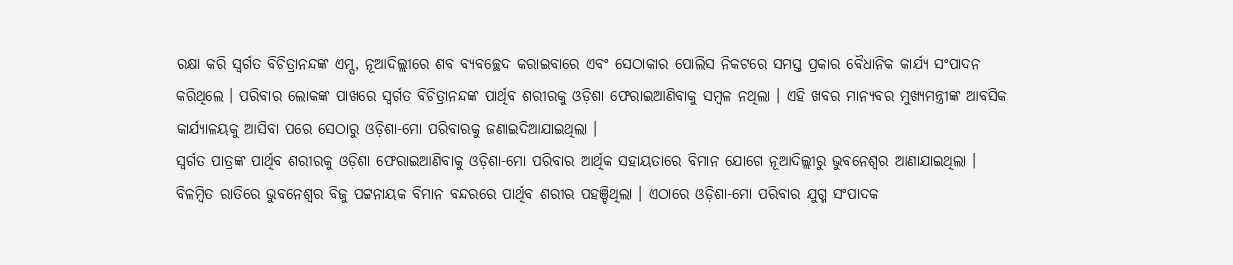ରକ୍ଷା କରି ସ୍ୱର୍ଗତ ବିଚିତ୍ରାନନ୍ଦଙ୍କ ଏମ୍ସ, ନୂଆଦିଲ୍ଲୀରେ ଶବ ବ୍ୟବଚ୍ଛେଦ କରାଇବାରେ ଏବଂ ସେଠାକାର ପୋଲିସ ନିକଟରେ ସମସ୍ତ ପ୍ରକାର ବୈଧାନିକ କାର୍ଯ୍ୟ ସଂପାଦନ କରିଥିଲେ । ପରିବାର ଲୋକଙ୍କ ପାଖରେ ସ୍ୱର୍ଗତ ବିଚିତ୍ରାନନ୍ଦଙ୍କ ପାର୍ଥିବ ଶରୀରକୁ ଓଡ଼ିଶା ଫେରାଇଆଣିବାକୁ ସମ୍ବଳ ନଥିଲା । ଏହି ଖବର ମାନ୍ୟବର ମୁଖ୍ୟମନ୍ତ୍ରୀଙ୍କ ଆବସିକ କାର୍ଯ୍ୟାଳୟକୁ ଆସିବା ପରେ ସେଠାରୁ ଓଡ଼ିଶା-ମୋ ପରିବାରକୁ ଜଣାଇଦିଆଯାଇଥିଲା ।
ସ୍ୱର୍ଗତ ପାତ୍ରଙ୍କ ପାର୍ଥିବ ଶରୀରକୁ ଓଡ଼ିଶା ଫେରାଇଆଣିବାକୁ ଓଡ଼ିଶା-ମୋ ପରିବାର ଆର୍ଥିକ ସହାୟତାରେ ବିମାନ ଯୋଗେ ନୂଆଦିଲ୍ଲୀରୁ ଭୁବନେଶ୍ୱର ଆଣାଯାଇଥିଲା । ବିଳମ୍ବିତ ରାତିରେ ଭୁବନେଶ୍ୱର ବିଜୁ ପଟ୍ଟନାୟକ ବିମାନ ବନ୍ଦରରେ ପାର୍ଥିବ ଶରୀର ପହଞ୍ଚିଥିଲା । ଏଠାରେ ଓଡ଼ିଶା-ମୋ ପରିବାର ଯୁଗ୍ମ ସଂପାଦକ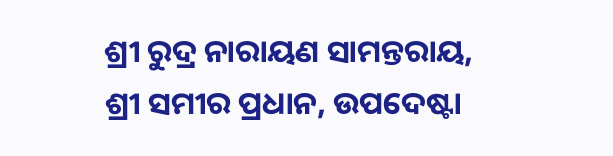ଶ୍ରୀ ରୁଦ୍ର ନାରାୟଣ ସାମନ୍ତରାୟ, ଶ୍ରୀ ସମୀର ପ୍ରଧାନ, ଉପଦେଷ୍ଟା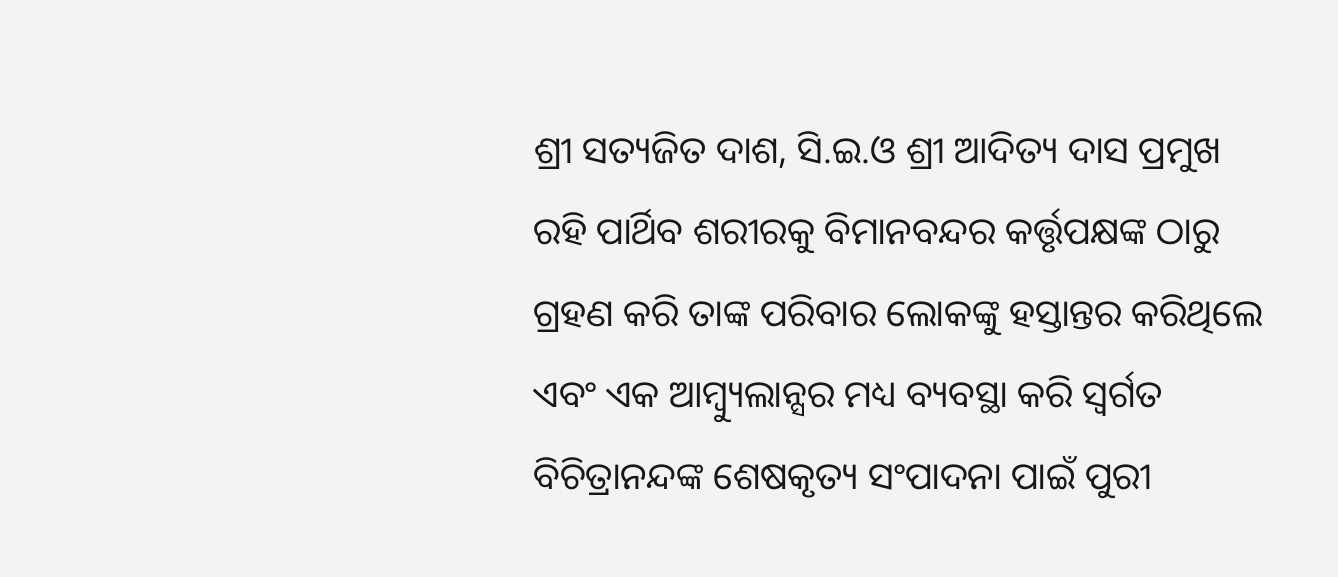ଶ୍ରୀ ସତ୍ୟଜିତ ଦାଶ, ସି.ଇ.ଓ ଶ୍ରୀ ଆଦିତ୍ୟ ଦାସ ପ୍ରମୁଖ ରହି ପାର୍ଥିବ ଶରୀରକୁ ବିମାନବନ୍ଦର କର୍ତ୍ତୃପକ୍ଷଙ୍କ ଠାରୁ ଗ୍ରହଣ କରି ତାଙ୍କ ପରିବାର ଲୋକଙ୍କୁ ହସ୍ତାନ୍ତର କରିଥିଲେ ଏବଂ ଏକ ଆମ୍ବ୍ୟୁଲାନ୍ସର ମଧ୍ୟ ବ୍ୟବସ୍ଥା କରି ସ୍ୱର୍ଗତ ବିଚିତ୍ରାନନ୍ଦଙ୍କ ଶେଷକୃତ୍ୟ ସଂପାଦନା ପାଇଁ ପୁରୀ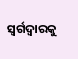ସ୍ୱର୍ଗଦ୍ୱାରକୁ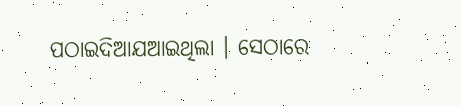ପଠାଇଦିଆଯଆଇଥିଲା । ସେଠାରେ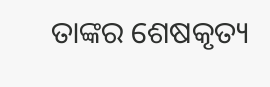ତାଙ୍କର ଶେଷକୃତ୍ୟ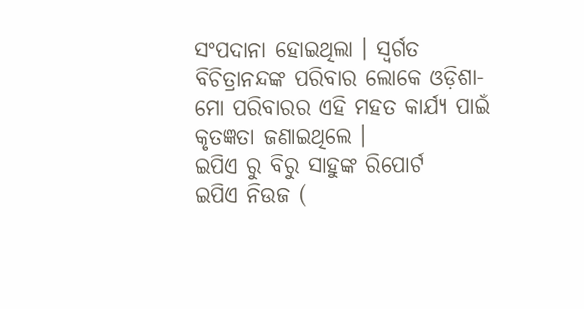ସଂପଦାନା ହୋଇଥିଲା । ସ୍ୱର୍ଗତ ବିଚିତ୍ରାନନ୍ଦଙ୍କ ପରିବାର ଲୋକେ ଓଡ଼ିଶା-ମୋ ପରିବାରର ଏହି ମହତ କାର୍ଯ୍ୟ ପାଇଁ କୃତଜ୍ଞତା ଜଣାଇଥିଲେ ।
ଇପିଏ ରୁ ବିରୁ ସାହୁଙ୍କ ରିପୋର୍ଟ
ଇପିଏ ନିଉଜ (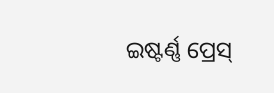ଇଷ୍ଟର୍ଣ୍ଣ ପ୍ରେସ୍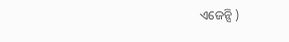ଏଜେନ୍ସି )